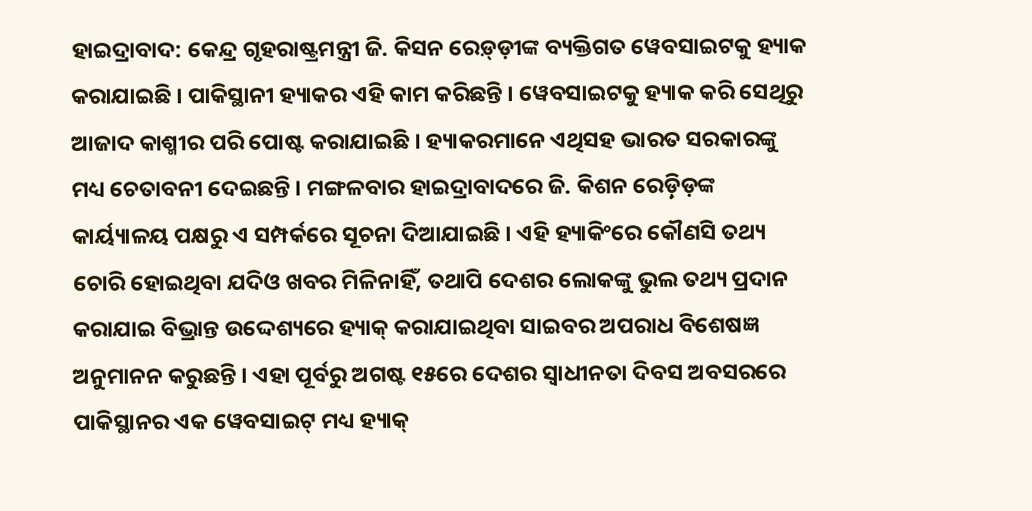ହାଇଦ୍ରାବାଦ: କେନ୍ଦ୍ର ଗୃହରାଷ୍ଟ୍ରମନ୍ତ୍ରୀ ଜି. କିସନ ରେଡ଼୍ଡ଼ୀଙ୍କ ବ୍ୟକ୍ତିଗତ ୱେବସାଇଟକୁ ହ୍ୟାକ କରାଯାଇଛି । ପାକିସ୍ଥାନୀ ହ୍ୟାକର ଏହି କାମ କରିଛନ୍ତି । ୱେବସାଇଟକୁ ହ୍ୟାକ କରି ସେଥିରୁ ଆଜାଦ କାଶ୍ମୀର ପରି ପୋଷ୍ଟ କରାଯାଇଛି । ହ୍ୟାକରମାନେ ଏଥିସହ ଭାରତ ସରକାରଙ୍କୁ ମଧ୍ୟ ଚେତାବନୀ ଦେଇଛନ୍ତି । ମଙ୍ଗଳବାର ହାଇଦ୍ରାବାଦରେ ଜି. କିଶନ ରେଡ଼୍ଡ଼ିଙ୍କ କାର୍ୟ୍ୟାଳୟ ପକ୍ଷରୁ ଏ ସମ୍ପର୍କରେ ସୂଚନା ଦିଆଯାଇଛି । ଏହି ହ୍ୟାକିଂରେ କୌଣସି ତଥ୍ୟ ଚୋରି ହୋଇଥିବା ଯଦିଓ ଖବର ମିଳିନାହିଁ, ତଥାପି ଦେଶର ଲୋକଙ୍କୁ ଭୁଲ ତଥ୍ୟ ପ୍ରଦାନ କରାଯାଇ ବିଭ୍ରାନ୍ତ ଉଦ୍ଦେଶ୍ୟରେ ହ୍ୟାକ୍ କରାଯାଇଥିବା ସାଇବର ଅପରାଧ ବିଶେଷଜ୍ଞ ଅନୁମାନନ କରୁଛନ୍ତି । ଏହା ପୂର୍ବରୁ ଅଗଷ୍ଟ ୧୫ରେ ଦେଶର ସ୍ବାଧୀନତା ଦିବସ ଅବସରରେ ପାକିସ୍ଥାନର ଏକ ୱେବସାଇଟ୍ ମଧ୍ୟ ହ୍ୟାକ୍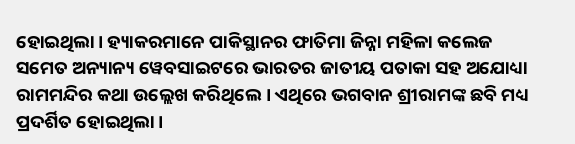ହୋଇଥିଲା। ହ୍ୟାକରମାନେ ପାକିସ୍ଥାନର ଫାତିମା ଜିନ୍ନା ମହିଳା କଲେଜ ସମେତ ଅନ୍ୟାନ୍ୟ ୱେବସାଇଟରେ ଭାରତର ଜାତୀୟ ପତାକା ସହ ଅଯୋଧ୍ୟା ରାମମନ୍ଦିର କଥା ଉଲ୍ଲେଖ କରିଥିଲେ । ଏଥିରେ ଭଗବାନ ଶ୍ରୀରାମଙ୍କ ଛବି ମଧ୍ୟ ପ୍ରଦର୍ଶିତ ହୋଇଥିଲା ।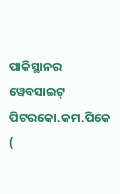ପାକିସ୍ଥାନର ୱେବସାଇଟ୍ ପିଟରକୋ.କମ.ପିକେ (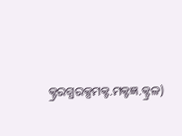କ୍ଟ୍ରରଗ୍ଧରକ୍ସମକ୍ଟ.ମକ୍ଟଜ୍ଞ.କ୍ଟ୍ରଳ)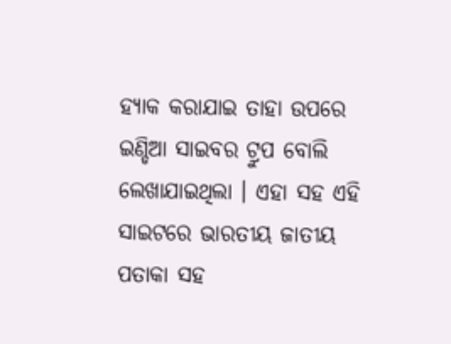ହ୍ୟାକ କରାଯାଇ ତାହା ଉପରେ ଇଣ୍ଡିଆ ସାଇବର ଟ୍ରୁପ ବୋଲି ଲେଖାଯାଇଥିଲା । ଏହା ସହ ଏହି ସାଇଟରେ ଭାରତୀୟ ଜାତୀୟ ପତାକା ସହ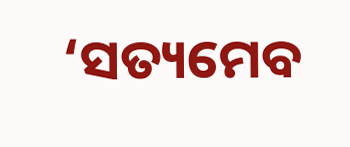‘ସତ୍ୟମେବ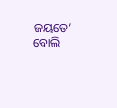ଜୟତେ‘ ବୋଲି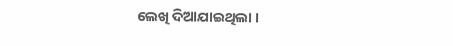ଲେଖି ଦିଆଯାଇଥିଲା ।